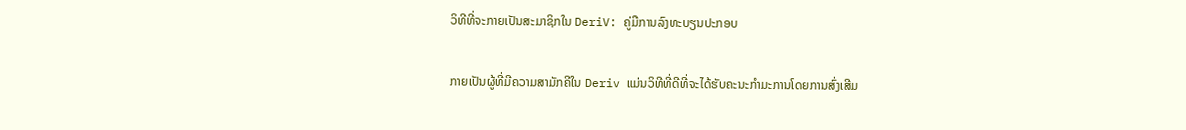ວິທີທີ່ຈະກາຍເປັນສະມາຊິກໃນ DeriV: ຄູ່ມືການລົງທະບຽນປະກອບ

ກາຍເປັນຜູ້ທີ່ມີຄວາມສາມັກຄີໃນ Deriv ແມ່ນວິທີທີ່ດີທີ່ຈະໄດ້ຮັບຄະນະກໍາມະການໂດຍການສົ່ງເສີມ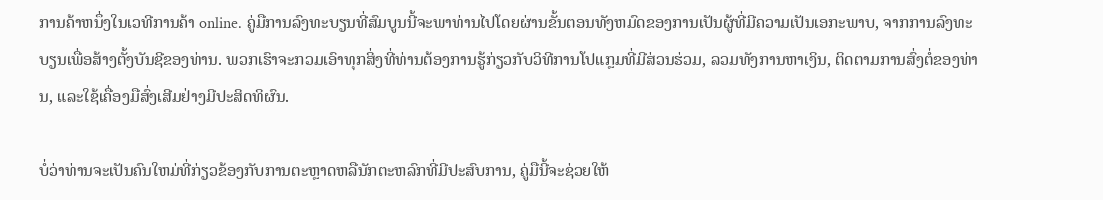ການຄ້າຫນຶ່ງໃນເວທີການຄ້າ online. ຄູ່ມືການລົງທະບຽນທີ່ສົມບູນນີ້ຈະພາທ່ານໄປໂດຍຜ່ານຂັ້ນຕອນທັງຫມົດຂອງການເປັນຜູ້ທີ່ມີຄວາມເປັນເອກະພາບ, ຈາກການລົງທະບຽນເພື່ອສ້າງຕັ້ງບັນຊີຂອງທ່ານ. ພວກເຮົາຈະກວມເອົາທຸກສິ່ງທີ່ທ່ານຕ້ອງການຮູ້ກ່ຽວກັບວິທີການໂປແກຼມທີ່ມີສ່ວນຮ່ວມ, ລວມທັງການຫາເງິນ, ຕິດຕາມການສົ່ງຕໍ່ຂອງທ່ານ, ແລະໃຊ້ເຄື່ອງມືສົ່ງເສີມຢ່າງມີປະສິດທິຜົນ.

ບໍ່ວ່າທ່ານຈະເປັນຄົນໃຫມ່ທີ່ກ່ຽວຂ້ອງກັບການຕະຫຼາດຫລືນັກຕະຫລົກທີ່ມີປະສົບການ, ຄູ່ມືນີ້ຈະຊ່ວຍໃຫ້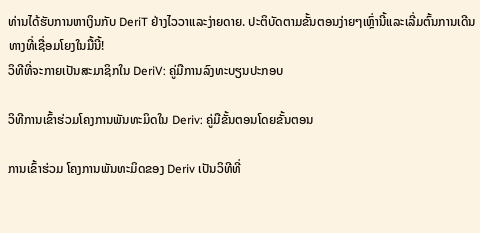ທ່ານໄດ້ຮັບການຫາເງິນກັບ DeriT ຢ່າງໄວວາແລະງ່າຍດາຍ. ປະຕິບັດຕາມຂັ້ນຕອນງ່າຍໆເຫຼົ່ານີ້ແລະເລີ່ມຕົ້ນການເດີນທາງທີ່ເຊື່ອມໂຍງໃນມື້ນີ້!
ວິທີທີ່ຈະກາຍເປັນສະມາຊິກໃນ DeriV: ຄູ່ມືການລົງທະບຽນປະກອບ

ວິທີການເຂົ້າຮ່ວມໂຄງການພັນທະມິດໃນ Deriv: ຄູ່ມືຂັ້ນຕອນໂດຍຂັ້ນຕອນ

ການເຂົ້າຮ່ວມ ໂຄງການພັນທະມິດຂອງ Deriv ເປັນວິທີທີ່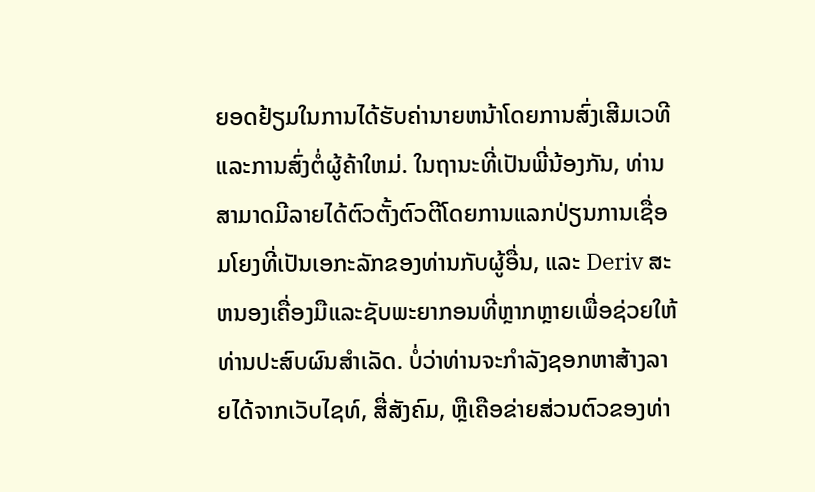ຍອດຢ້ຽມໃນການໄດ້ຮັບຄ່ານາຍຫນ້າໂດຍການສົ່ງເສີມເວທີແລະການສົ່ງຕໍ່ຜູ້ຄ້າໃຫມ່. ໃນຖານະທີ່ເປັນພີ່ນ້ອງກັນ, ທ່ານສາມາດມີລາຍໄດ້ຕົວຕັ້ງຕົວຕີໂດຍການແລກປ່ຽນການເຊື່ອມໂຍງທີ່ເປັນເອກະລັກຂອງທ່ານກັບຜູ້ອື່ນ, ແລະ Deriv ສະຫນອງເຄື່ອງມືແລະຊັບພະຍາກອນທີ່ຫຼາກຫຼາຍເພື່ອຊ່ວຍໃຫ້ທ່ານປະສົບຜົນສໍາເລັດ. ບໍ່ວ່າທ່ານຈະກໍາລັງຊອກຫາສ້າງລາຍໄດ້ຈາກເວັບໄຊທ໌, ສື່ສັງຄົມ, ຫຼືເຄືອຂ່າຍສ່ວນຕົວຂອງທ່າ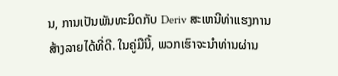ນ, ການເປັນພັນທະມິດກັບ Deriv ສະເຫນີທ່າແຮງການສ້າງລາຍໄດ້ທີ່ດີ. ໃນຄູ່ມືນີ້, ພວກເຮົາຈະນໍາທ່ານຜ່ານ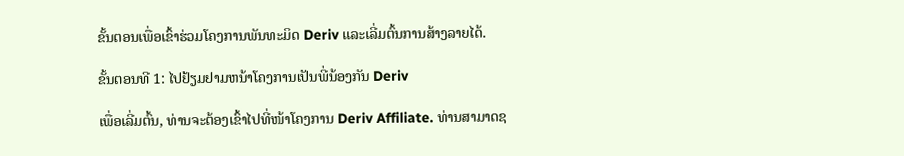ຂັ້ນຕອນເພື່ອເຂົ້າຮ່ວມໂຄງການພັນທະມິດ Deriv ແລະເລີ່ມຕົ້ນການສ້າງລາຍໄດ້.

ຂັ້ນຕອນທີ 1: ໄປຢ້ຽມຢາມຫນ້າໂຄງການເປັນພີ່ນ້ອງກັນ Deriv

ເພື່ອເລີ່ມຕົ້ນ, ທ່ານຈະຕ້ອງເຂົ້າໄປທີ່ໜ້າໂຄງການ Deriv Affiliate. ທ່ານສາມາດຊ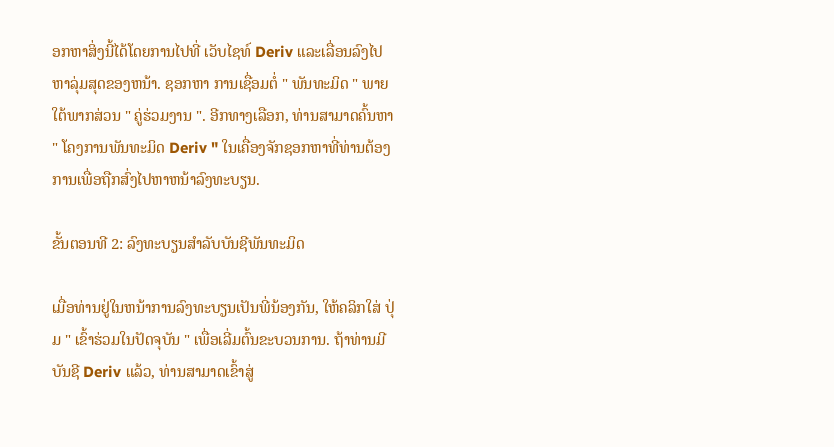ອກຫາສິ່ງນີ້ໄດ້ໂດຍການໄປທີ່ ເວັບໄຊທ໌ Deriv ແລະເລື່ອນລົງໄປຫາລຸ່ມສຸດຂອງຫນ້າ. ຊອກຫາ ການເຊື່ອມຕໍ່ " ພັນທະມິດ " ພາຍໃຕ້ພາກສ່ວນ " ຄູ່ຮ່ວມງານ ". ອີກທາງເລືອກ, ທ່ານສາມາດຄົ້ນຫາ " ໂຄງການພັນທະມິດ Deriv " ໃນເຄື່ອງຈັກຊອກຫາທີ່ທ່ານຕ້ອງການເພື່ອຖືກສົ່ງໄປຫາຫນ້າລົງທະບຽນ.

ຂັ້ນຕອນທີ 2: ລົງທະບຽນສໍາລັບບັນຊີພັນທະມິດ

ເມື່ອທ່ານຢູ່ໃນຫນ້າການລົງທະບຽນເປັນພີ່ນ້ອງກັນ, ໃຫ້ຄລິກໃສ່ ປຸ່ມ " ເຂົ້າຮ່ວມໃນປັດຈຸບັນ " ເພື່ອເລີ່ມຕົ້ນຂະບວນການ. ຖ້າທ່ານມີບັນຊີ Deriv ແລ້ວ, ທ່ານສາມາດເຂົ້າສູ່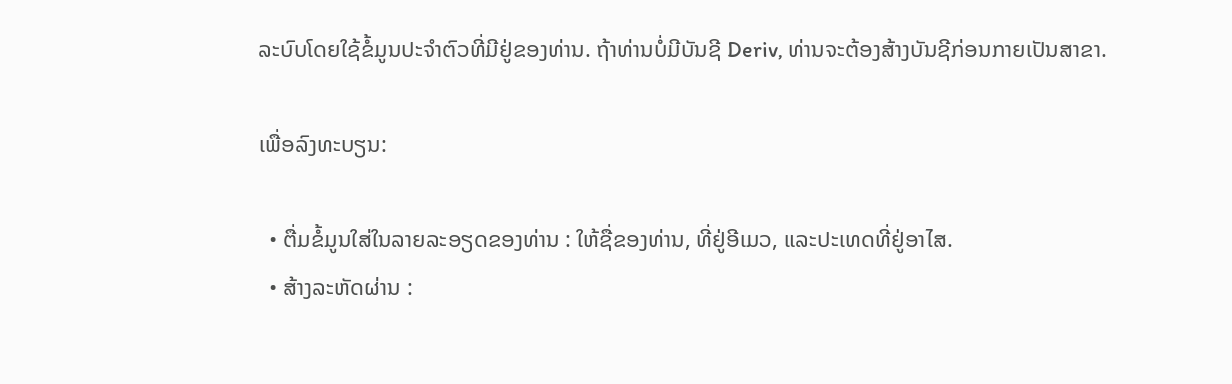ລະບົບໂດຍໃຊ້ຂໍ້ມູນປະຈໍາຕົວທີ່ມີຢູ່ຂອງທ່ານ. ຖ້າທ່ານບໍ່ມີບັນຊີ Deriv, ທ່ານຈະຕ້ອງສ້າງບັນຊີກ່ອນກາຍເປັນສາຂາ.

ເພື່ອລົງທະບຽນ:

  • ຕື່ມຂໍ້ມູນໃສ່ໃນລາຍລະອຽດຂອງທ່ານ : ໃຫ້ຊື່ຂອງທ່ານ, ທີ່ຢູ່ອີເມວ, ແລະປະເທດທີ່ຢູ່ອາໄສ.
  • ສ້າງລະຫັດຜ່ານ :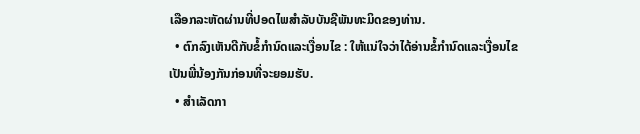ເລືອກລະຫັດຜ່ານທີ່ປອດໄພສໍາລັບບັນຊີພັນທະມິດຂອງທ່ານ.
  • ຕົກລົງເຫັນດີກັບຂໍ້ກໍານົດແລະເງື່ອນໄຂ : ໃຫ້ແນ່ໃຈວ່າໄດ້ອ່ານຂໍ້ກໍານົດແລະເງື່ອນໄຂເປັນພີ່ນ້ອງກັນກ່ອນທີ່ຈະຍອມຮັບ.
  • ສໍາເລັດກາ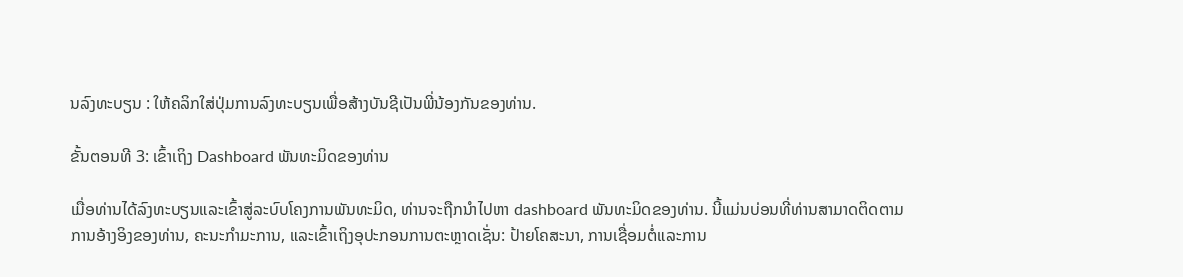ນລົງທະບຽນ : ໃຫ້ຄລິກໃສ່ປຸ່ມການລົງທະບຽນເພື່ອສ້າງບັນຊີເປັນພີ່ນ້ອງກັນຂອງທ່ານ.

ຂັ້ນຕອນທີ 3: ເຂົ້າເຖິງ Dashboard ພັນທະມິດຂອງທ່ານ

ເມື່ອທ່ານໄດ້ລົງທະບຽນແລະເຂົ້າສູ່ລະບົບໂຄງການພັນທະມິດ, ທ່ານຈະຖືກນໍາໄປຫາ dashboard ພັນທະມິດຂອງທ່ານ. ນີ້ແມ່ນບ່ອນທີ່ທ່ານສາມາດຕິດຕາມການອ້າງອິງຂອງທ່ານ, ຄະນະກໍາມະການ, ແລະເຂົ້າເຖິງອຸປະກອນການຕະຫຼາດເຊັ່ນ: ປ້າຍໂຄສະນາ, ການເຊື່ອມຕໍ່ແລະການ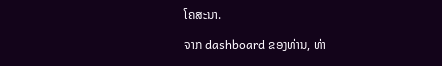ໂຄສະນາ.

ຈາກ dashboard ຂອງທ່ານ, ທ່າ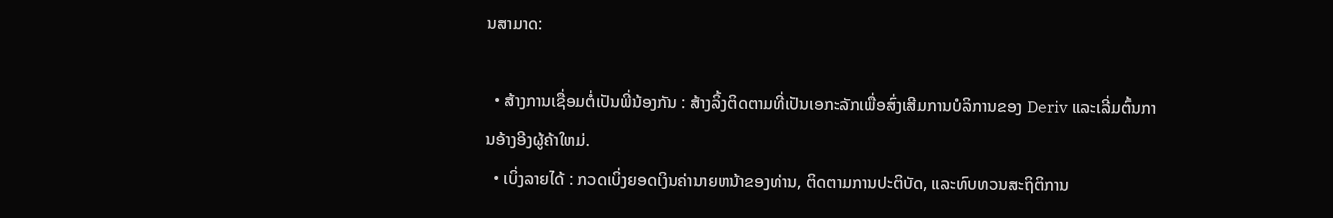ນສາມາດ:

  • ສ້າງການເຊື່ອມຕໍ່ເປັນພີ່ນ້ອງກັນ : ສ້າງລິ້ງຕິດຕາມທີ່ເປັນເອກະລັກເພື່ອສົ່ງເສີມການບໍລິການຂອງ Deriv ແລະເລີ່ມຕົ້ນການອ້າງອີງຜູ້ຄ້າໃຫມ່.
  • ເບິ່ງລາຍໄດ້ : ກວດເບິ່ງຍອດເງິນຄ່ານາຍຫນ້າຂອງທ່ານ, ຕິດຕາມການປະຕິບັດ, ແລະທົບທວນສະຖິຕິການ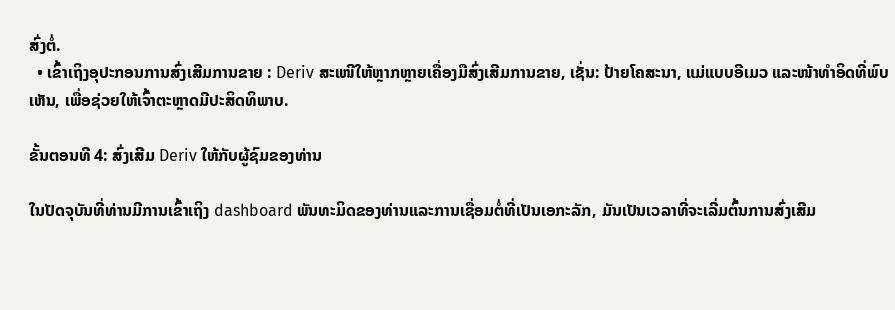ສົ່ງຕໍ່.
  • ເຂົ້າເຖິງອຸປະກອນການສົ່ງເສີມການຂາຍ : Deriv ສະເໜີໃຫ້ຫຼາກຫຼາຍເຄື່ອງມືສົ່ງເສີມການຂາຍ, ເຊັ່ນ: ປ້າຍໂຄສະນາ, ແມ່ແບບອີເມວ ແລະໜ້າທຳອິດທີ່ພົບເຫັນ, ເພື່ອຊ່ວຍໃຫ້ເຈົ້າຕະຫຼາດມີປະສິດທິພາບ.

ຂັ້ນຕອນທີ 4: ສົ່ງເສີມ Deriv ໃຫ້ກັບຜູ້ຊົມຂອງທ່ານ

ໃນປັດຈຸບັນທີ່ທ່ານມີການເຂົ້າເຖິງ dashboard ພັນທະມິດຂອງທ່ານແລະການເຊື່ອມຕໍ່ທີ່ເປັນເອກະລັກ, ມັນເປັນເວລາທີ່ຈະເລີ່ມຕົ້ນການສົ່ງເສີມ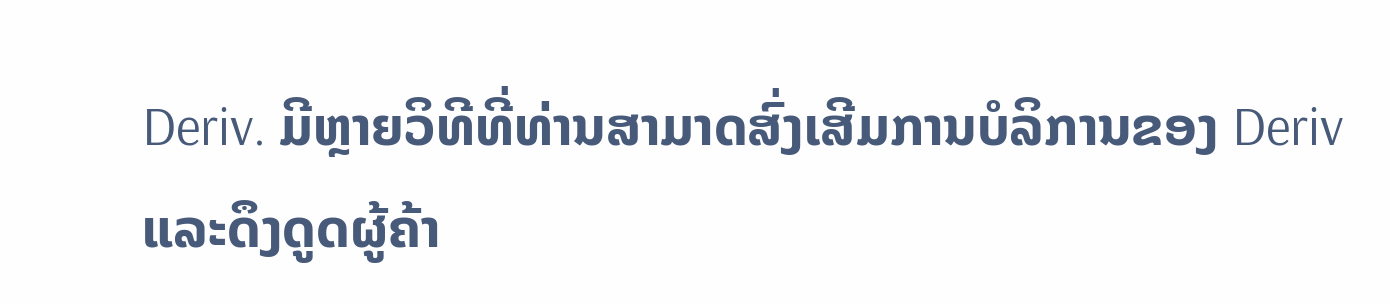Deriv. ມີຫຼາຍວິທີທີ່ທ່ານສາມາດສົ່ງເສີມການບໍລິການຂອງ Deriv ແລະດຶງດູດຜູ້ຄ້າ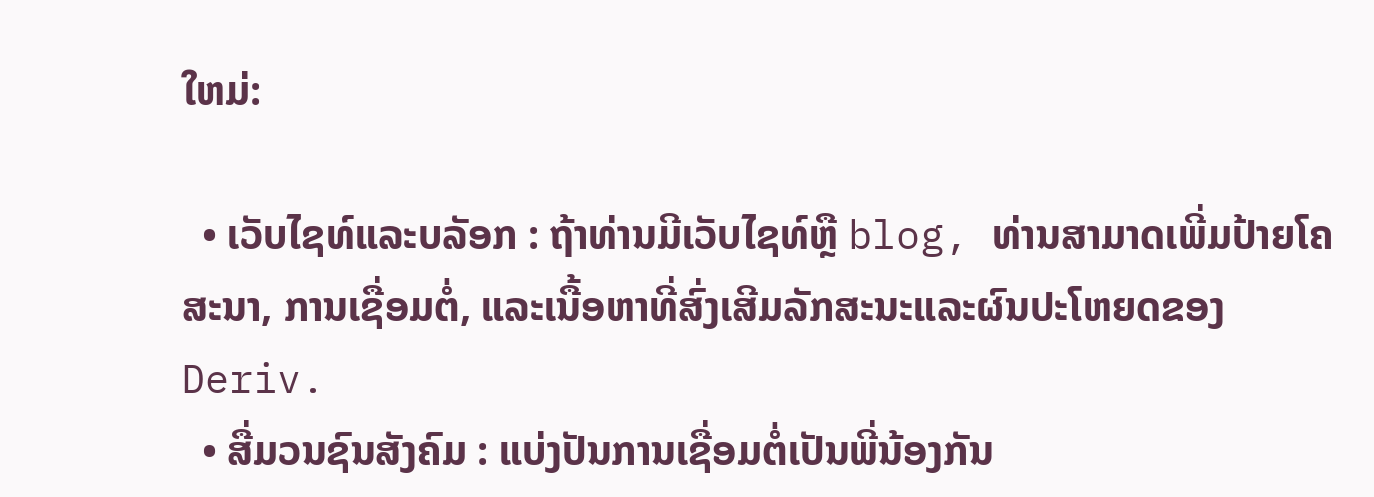ໃຫມ່:

  • ເວັບໄຊທ໌ແລະບລັອກ : ຖ້າທ່ານມີເວັບໄຊທ໌ຫຼື blog, ທ່ານສາມາດເພີ່ມປ້າຍໂຄສະນາ, ການເຊື່ອມຕໍ່, ແລະເນື້ອຫາທີ່ສົ່ງເສີມລັກສະນະແລະຜົນປະໂຫຍດຂອງ Deriv.
  • ສື່ມວນຊົນສັງຄົມ : ແບ່ງປັນການເຊື່ອມຕໍ່ເປັນພີ່ນ້ອງກັນ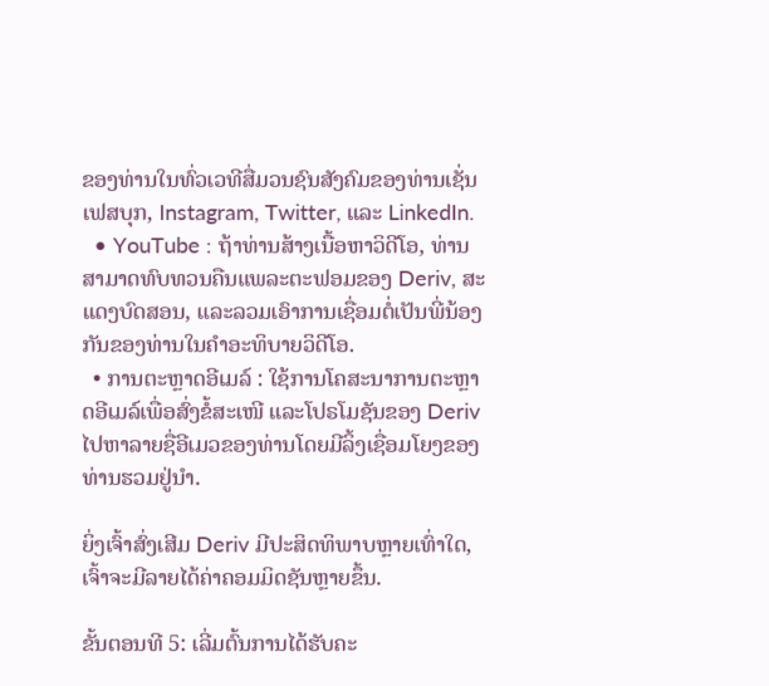ຂອງທ່ານໃນທົ່ວເວທີສື່ມວນຊົນສັງຄົມຂອງທ່ານເຊັ່ນເຟສບຸກ, Instagram, Twitter, ແລະ LinkedIn.
  • YouTube : ຖ້າທ່ານສ້າງເນື້ອຫາວິດີໂອ, ທ່ານສາມາດທົບທວນຄືນແພລະຕະຟອມຂອງ Deriv, ສະແດງບົດສອນ, ແລະລວມເອົາການເຊື່ອມຕໍ່ເປັນພີ່ນ້ອງກັນຂອງທ່ານໃນຄໍາອະທິບາຍວິດີໂອ.
  • ການຕະຫຼາດອີເມລ໌ : ໃຊ້ການໂຄສະນາການຕະຫຼາດອີເມລ໌ເພື່ອສົ່ງຂໍ້ສະເໜີ ແລະໂປຣໂມຊັນຂອງ Deriv ໄປຫາລາຍຊື່ອີເມວຂອງທ່ານໂດຍມີລິ້ງເຊື່ອມໂຍງຂອງທ່ານຮວມຢູ່ນຳ.

ຍິ່ງເຈົ້າສົ່ງເສີມ Deriv ມີປະສິດທິພາບຫຼາຍເທົ່າໃດ, ເຈົ້າຈະມີລາຍໄດ້ຄ່າຄອມມິດຊັນຫຼາຍຂຶ້ນ.

ຂັ້ນຕອນທີ 5: ເລີ່ມຕົ້ນການໄດ້ຮັບຄະ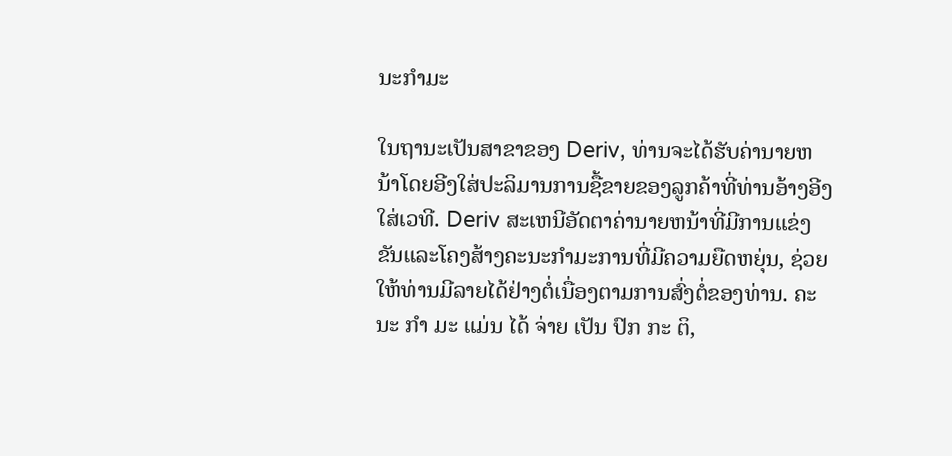ນະກໍາມະ

ໃນຖານະເປັນສາຂາຂອງ Deriv, ທ່ານຈະໄດ້ຮັບຄ່ານາຍຫນ້າໂດຍອີງໃສ່ປະລິມານການຊື້ຂາຍຂອງລູກຄ້າທີ່ທ່ານອ້າງອີງໃສ່ເວທີ. Deriv ສະເຫນີອັດຕາຄ່ານາຍຫນ້າທີ່ມີການແຂ່ງຂັນແລະໂຄງສ້າງຄະນະກໍາມະການທີ່ມີຄວາມຍືດຫຍຸ່ນ, ຊ່ວຍໃຫ້ທ່ານມີລາຍໄດ້ຢ່າງຕໍ່ເນື່ອງຕາມການສົ່ງຕໍ່ຂອງທ່ານ. ຄະ ນະ ກໍາ ມະ ແມ່ນ ໄດ້ ຈ່າຍ ເປັນ ປົກ ກະ ຕິ,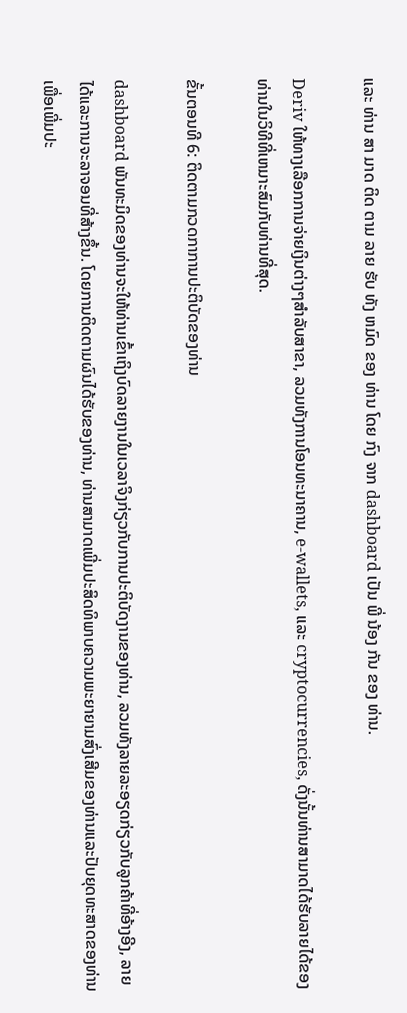ແລະ ທ່ານ ສາ ມາດ ຕິດ ຕາມ ລາຍ ຮັບ ທັງ ຫມົດ ຂອງ ທ່ານ ໂດຍ ກົງ ຈາກ dashboard ເປັນ ພີ່ ນ້ອງ ກັນ ຂອງ ທ່ານ.

Deriv ໃຫ້ທາງເລືອກການຈ່າຍເງິນຕ່າງໆສໍາລັບສາຂາ, ລວມທັງການໂອນທະນາຄານ, e-wallets, ແລະ cryptocurrencies, ດັ່ງນັ້ນທ່ານສາມາດໄດ້ຮັບລາຍໄດ້ຂອງທ່ານໃນວິທີທີ່ເຫມາະສົມກັບທ່ານທີ່ສຸດ.

ຂັ້ນຕອນທີ 6: ຕິດຕາມກວດກາການປະຕິບັດຂອງທ່ານ

dashboard ພັນທະມິດຂອງທ່ານຈະໃຫ້ທ່ານເຂົ້າເຖິງບົດລາຍງານໃນເວລາຈິງກ່ຽວກັບການປະຕິບັດງານຂອງທ່ານ, ລວມທັງລາຍລະອຽດກ່ຽວກັບລູກຄ້າທີ່ອ້າງອີງ, ລາຍໄດ້ແລະການຈະລາຈອນທີ່ສ້າງຂຶ້ນ. ໂດຍການຕິດຕາມຜົນໄດ້ຮັບຂອງທ່ານ, ທ່ານສາມາດເພີ່ມປະສິດທິພາບຄວາມພະຍາຍາມສົ່ງເສີມຂອງທ່ານແລະປັບຍຸດທະສາດຂອງທ່ານເພື່ອເພີ່ມປະ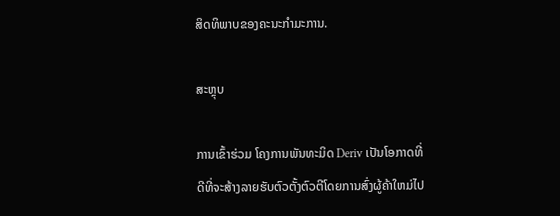ສິດທິພາບຂອງຄະນະກໍາມະການ.

ສະຫຼຸບ

ການເຂົ້າຮ່ວມ ໂຄງການພັນທະມິດ Deriv ເປັນໂອກາດທີ່ດີທີ່ຈະສ້າງລາຍຮັບຕົວຕັ້ງຕົວຕີໂດຍການສົ່ງຜູ້ຄ້າໃຫມ່ໄປ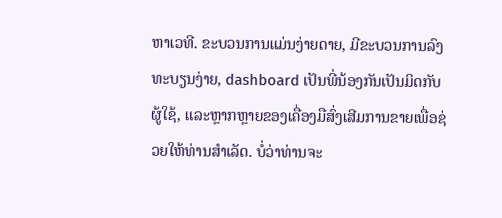ຫາເວທີ. ຂະບວນການແມ່ນງ່າຍດາຍ, ມີຂະບວນການລົງທະບຽນງ່າຍ, dashboard ເປັນພີ່ນ້ອງກັນເປັນມິດກັບຜູ້ໃຊ້, ແລະຫຼາກຫຼາຍຂອງເຄື່ອງມືສົ່ງເສີມການຂາຍເພື່ອຊ່ວຍໃຫ້ທ່ານສໍາເລັດ. ບໍ່ວ່າທ່ານຈະ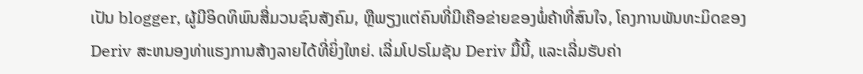ເປັນ blogger, ຜູ້ມີອິດທິພົນສື່ມວນຊົນສັງຄົມ, ຫຼືພຽງແຕ່ຄົນທີ່ມີເຄືອຂ່າຍຂອງພໍ່ຄ້າທີ່ສົນໃຈ, ໂຄງການພັນທະມິດຂອງ Deriv ສະຫນອງທ່າແຮງການສ້າງລາຍໄດ້ທີ່ຍິ່ງໃຫຍ່. ເລີ່ມໂປຣໂມຊັນ Deriv ມື້ນີ້, ແລະເລີ່ມຮັບຄ່າ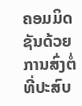ຄອມມິດຊັນດ້ວຍການສົ່ງຕໍ່ທີ່ປະສົບ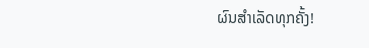ຜົນສຳເລັດທຸກຄັ້ງ!